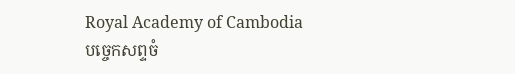Royal Academy of Cambodia
បច្ចេកសព្ទចំ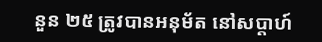នួន ២៥ ត្រូវបានអនុម័ត នៅសប្តាហ៍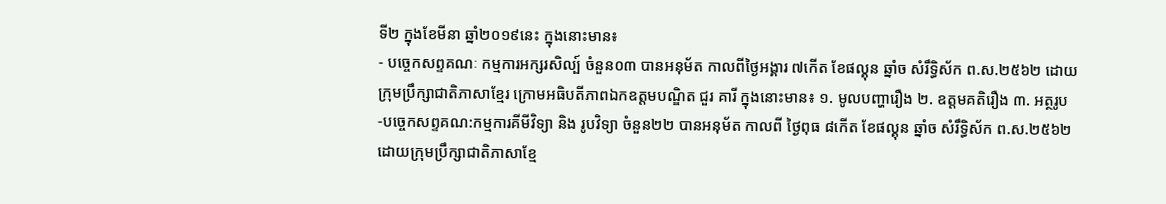ទី២ ក្នុងខែមីនា ឆ្នាំ២០១៩នេះ ក្នុងនោះមាន៖
- បច្ចេកសព្ទគណៈ កម្មការអក្សរសិល្ប៍ ចំនួន០៣ បានអនុម័ត កាលពីថ្ងៃអង្គារ ៧កើត ខែផល្គុន ឆ្នាំច សំរឹទ្ធិស័ក ព.ស.២៥៦២ ដោយក្រុមប្រឹក្សាជាតិភាសាខ្មែរ ក្រោមអធិបតីភាពឯកឧត្តមបណ្ឌិត ជួរ គារី ក្នុងនោះមាន៖ ១. មូលបញ្ហារឿង ២. ឧត្តមគតិរឿង ៣. អត្ថរូប
-បច្ចេកសព្ទគណ:កម្មការគីមីវិទ្យា និង រូបវិទ្យា ចំនួន២២ បានអនុម័ត កាលពី ថ្ងៃពុធ ៨កើត ខែផល្គុន ឆ្នាំច សំរឹទ្ធិស័ក ព.ស.២៥៦២ ដោយក្រុមប្រឹក្សាជាតិភាសាខ្មែ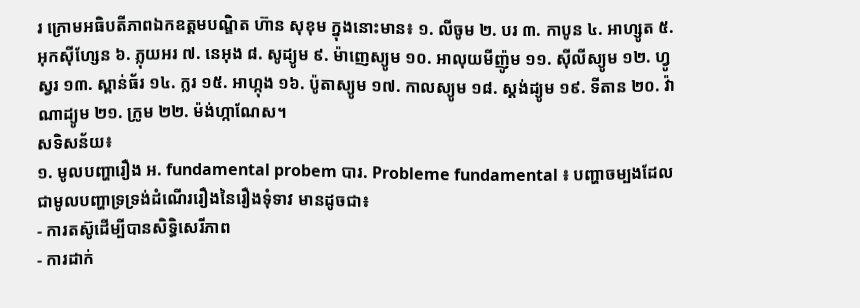រ ក្រោមអធិបតីភាពឯកឧត្តមបណ្ឌិត ហ៊ាន សុខុម ក្នុងនោះមាន៖ ១. លីចូម ២. បរ ៣. កាបូន ៤. អាហ្សូត ៥. អុកស៊ីហ្សែន ៦. ភ្លុយអរ ៧. នេអុង ៨. សូដ្យូម ៩. ម៉ាញេស្យូម ១០. អាលុយមីញ៉ូម ១១. ស៊ីលីស្យូម ១២. ហ្វូស្វរ ១៣. ស្ពាន់ធ័រ ១៤. ក្លរ ១៥. អាហ្កុង ១៦. ប៉ូតាស្យូម ១៧. កាលស្យូម ១៨. ស្តង់ដ្យូម ១៩. ទីតាន ២០. វ៉ាណាដ្យូម ២១. ក្រូម ២២. ម៉ង់ហ្កាណែស។
សទិសន័យ៖
១. មូលបញ្ហារឿង អ. fundamental probem បារ. Probleme fundamental ៖ បញ្ហាចម្បងដែលជាមូលបញ្ហាទ្រទ្រង់ដំណើររឿងនៃរឿងទុំទាវ មានដូចជា៖
- ការតស៊ូដើម្បីបានសិទ្ធិសេរីភាព
- ការដាក់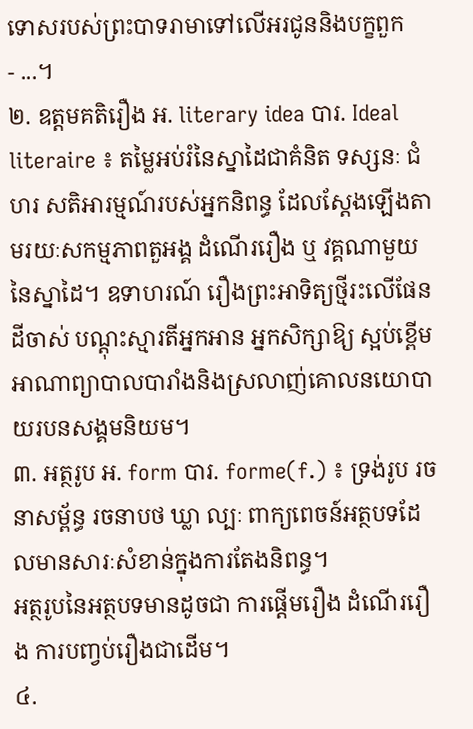ទោសរបស់ព្រះបាទរាមាទៅលើអរជូននិងបក្ខពួក
- ...។
២. ឧត្តមគតិរឿង អ. literary idea បារ. Ideal literaire ៖ តម្លៃអប់រំនៃស្នាដៃជាគំនិត ទស្សនៈ ជំហរ សតិអារម្មណ៍របស់អ្នកនិពន្ធ ដែលស្តែងឡើងតាមរយៈសកម្មភាពតួអង្គ ដំណើររឿង ឬ វគ្គណាមួយនៃស្នាដៃ។ ឧទាហរណ៍ រឿងព្រះអាទិត្យថ្មីរះលើផែនដីចាស់ បណ្តុះស្មារតីអ្នកអាន អ្នកសិក្សាឱ្យ ស្អប់ខ្ពើមអាណាព្យាបាលបារាំងនិងស្រលាញ់គោលនយោបាយរបនសង្គមនិយម។
៣. អត្ថរូប អ. form បារ. forme(f.) ៖ ទ្រង់រូប រចនាសម្ព័ន្ធ រចនាបថ ឃ្លា ល្បៈ ពាក្យពេចន៍អត្ថបទដែលមានសារៈសំខាន់ក្នុងការតែងនិពន្ធ។
អត្ថរូបនៃអត្ថបទមានដូចជា ការផ្តើមរឿង ដំណើររឿង ការបញ្វប់រឿងជាដើម។
៤.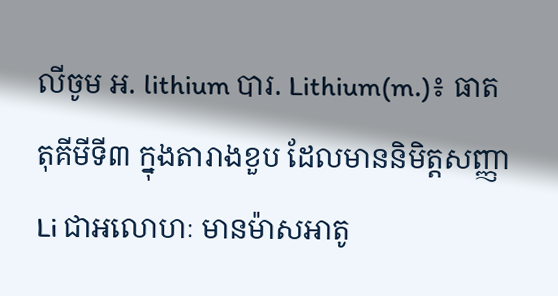លីចូម អ. lithium បារ. Lithium(m.)៖ ធាតតុគីមីទី៣ ក្នុងតារាងខួប ដែលមាននិមិត្តសញ្ញា Li ជាអលោហៈ មានម៉ាសអាតូ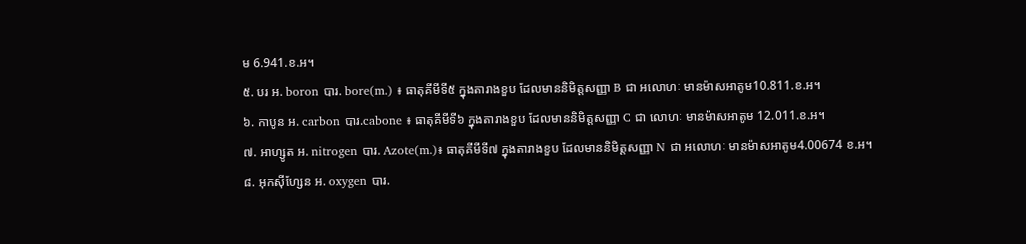ម 6.941.ខ.អ។
៥. បរ អ. boron បារ. bore(m.) ៖ ធាតុគីមីទី៥ ក្នុងតារាងខួប ដែលមាននិមិត្តសញ្ញា B ជា អលោហៈ មានម៉ាសអាតូម10.811.ខ.អ។
៦. កាបូន អ. carbon បារ.cabone ៖ ធាតុគីមីទី៦ ក្នុងតារាងខួប ដែលមាននិមិត្តសញ្ញា C ជា លោហៈ មានម៉ាសអាតូម 12.011.ខ.អ។
៧. អាហ្សូត អ. nitrogen បារ. Azote(m.)៖ ធាតុគីមីទី៧ ក្នុងតារាងខួប ដែលមាននិមិត្តសញ្ញា N ជា អលោហៈ មានម៉ាសអាតូម4.00674 ខ.អ។
៨. អុកស៊ីហ្សែន អ. oxygen បារ.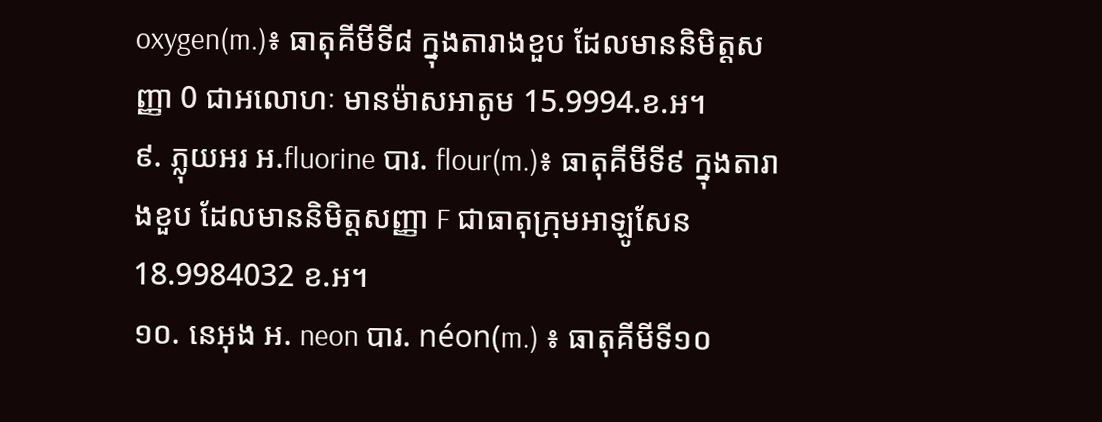oxygen(m.)៖ ធាតុគីមីទី៨ ក្នុងតារាងខួប ដែលមាននិមិត្តសញ្ញា 0 ជាអលោហៈ មានម៉ាសអាតូម 15.9994.ខ.អ។
៩. ភ្លុយអរ អ.fluorine បារ. flour(m.)៖ ធាតុគីមីទី៩ ក្នុងតារាងខួប ដែលមាននិមិត្តសញ្ញា F ជាធាតុក្រុមអាឡូសែន 18.9984032 ខ.អ។
១០. នេអុង អ. neon បារ. néon(m.) ៖ ធាតុគីមីទី១០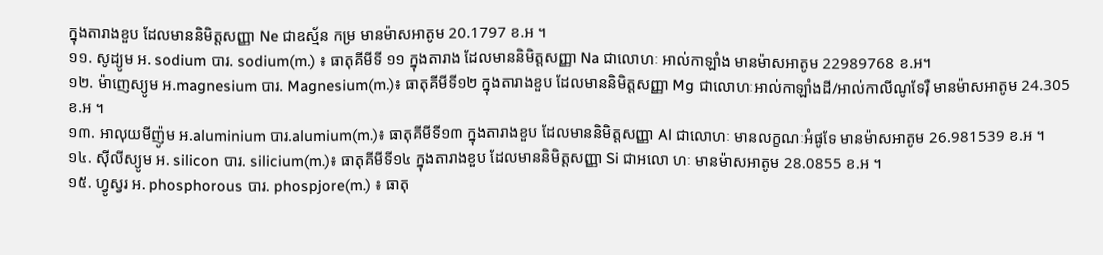ក្នុងតារាងខួប ដែលមាននិមិត្តសញ្ញា Ne ជាឧស្ម័ន កម្រ មានម៉ាសអាតូម 20.1797 ខ.អ ។
១១. សូដ្យូម អ. sodium បារ. sodium(m.) ៖ ធាតុគីមីទី ១១ ក្នុងតារាង ដែលមាននិមិត្តសញ្ញា Na ជាលោហៈ អាល់កាឡាំង មានម៉ាសអាតូម 22989768 ខ.អ។
១២. ម៉ាញេស្យូម អ.magnesium បារ. Magnesium(m.)៖ ធាតុគីមីទី១២ ក្នុងតារាងខួប ដែលមាននិមិត្តសញ្ញា Mg ជាលោហៈអាល់កាឡាំងដី/អាល់កាលីណូទែរ៉ឺ មានម៉ាសអាតូម 24.305 ខ.អ ។
១៣. អាលុយមីញ៉ូម អ.aluminium បារ.alumium(m.)៖ ធាតុគីមីទី១៣ ក្នុងតារាងខួប ដែលមាននិមិត្តសញ្ញា Al ជាលោហៈ មានលក្ខណៈអំផូទែ មានម៉ាសអាតូម 26.981539 ខ.អ ។
១៤. ស៊ីលីស្យូម អ. silicon បារ. silicium(m.)៖ ធាតុគីមីទី១៤ ក្នុងតារាងខួប ដែលមាននិមិត្តសញ្ញា Si ជាអលោ ហៈ មានម៉ាសអាតូម 28.0855 ខ.អ ។
១៥. ហ្វូស្វរ អ. phosphorous បារ. phospjore(m.) ៖ ធាតុ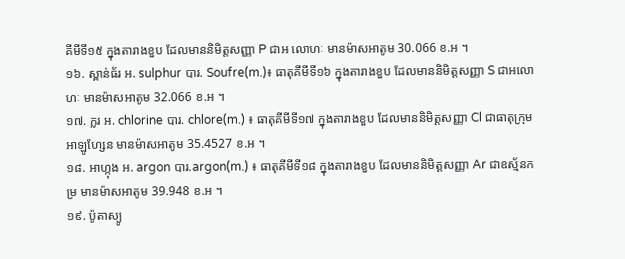គីមីទី១៥ ក្នុងតារាងខួប ដែលមាននិមិត្តសញ្ញា P ជាអ លោហៈ មានម៉ាសអាតូម 30.066 ខ.អ ។
១៦. ស្ពាន់ធ័រ អ. sulphur បារ. Soufre(m.)៖ ធាតុគីមីទី១៦ ក្នុងតារាងខួប ដែលមាននិមិត្តសញ្ញា S ជាអលោហៈ មានម៉ាសអាតូម 32.066 ខ.អ ។
១៧. ក្លរ អ. chlorine បារ. chlore(m.) ៖ ធាតុគីមីទី១៧ ក្នុងតារាងខួប ដែលមាននិមិត្តសញ្ញា Cl ជាធាតុក្រុមអាឡូហ្សែន មានម៉ាសអាតូម 35.4527 ខ.អ ។
១៨. អាហ្កុង អ. argon បារ.argon(m.) ៖ ធាតុគីមីទី១៨ ក្នុងតារាងខួប ដែលមាននិមិត្តសញ្ញា Ar ជាឧស្ម័នកម្រ មានម៉ាសអាតូម 39.948 ខ.អ ។
១៩. ប៉ូតាស្យូ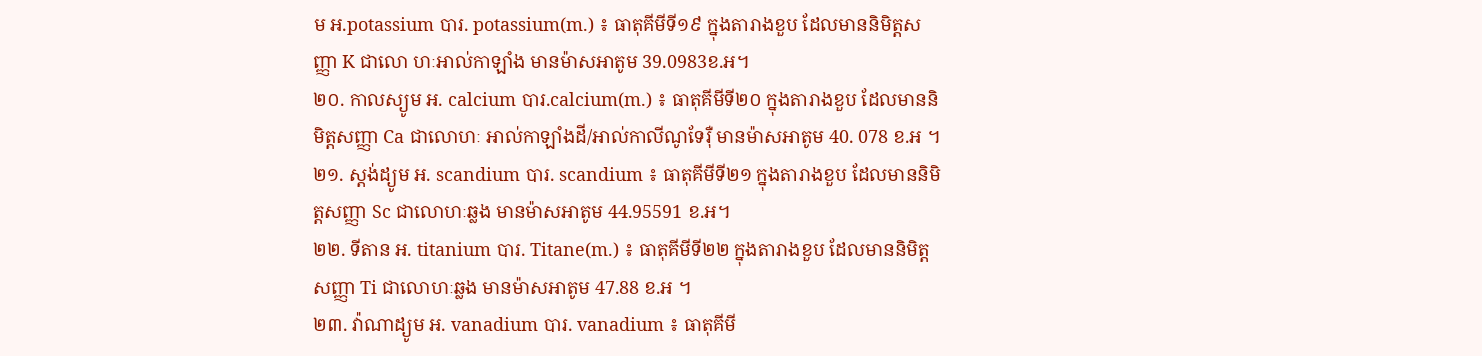ម អ.potassium បារ. potassium(m.) ៖ ធាតុគីមីទី១៩ ក្នុងតារាងខួប ដែលមាននិមិត្តសញ្ញា K ជាលោ ហៈអាល់កាឡាំង មានម៉ាសអាតូម 39.0983ខ.អ។
២០. កាលស្យូម អ. calcium បារ.calcium(m.) ៖ ធាតុគីមីទី២០ ក្នុងតារាងខួប ដែលមាននិមិត្តសញ្ញា Ca ជាលោហៈ អាល់កាឡាំងដី/អាល់កាលីណូទែរ៉ឺ មានម៉ាសអាតូម 40. 078 ខ.អ ។
២១. ស្តង់ដ្យូម អ. scandium បារ. scandium ៖ ធាតុគីមីទី២១ ក្នុងតារាងខួប ដែលមាននិមិត្តសញ្ញា Sc ជាលោហៈឆ្លង មានម៉ាសអាតូម 44.95591 ខ.អ។
២២. ទីតាន អ. titanium បារ. Titane(m.) ៖ ធាតុគីមីទី២២ ក្នុងតារាងខួប ដែលមាននិមិត្តសញ្ញា Ti ជាលោហៈឆ្លង មានម៉ាសអាតូម 47.88 ខ.អ ។
២៣. វ៉ាណាដ្យូម អ. vanadium បារ. vanadium ៖ ធាតុគីមី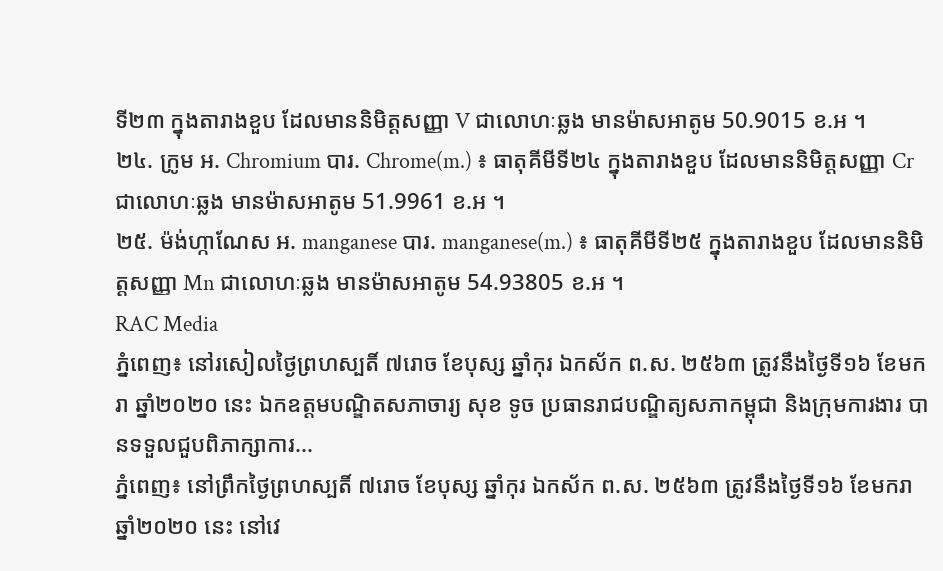ទី២៣ ក្នុងតារាងខួប ដែលមាននិមិត្តសញ្ញា V ជាលោហៈឆ្លង មានម៉ាសអាតូម 50.9015 ខ.អ ។
២៤. ក្រូម អ. Chromium បារ. Chrome(m.) ៖ ធាតុគីមីទី២៤ ក្នុងតារាងខួប ដែលមាននិមិត្តសញ្ញា Cr ជាលោហៈឆ្លង មានម៉ាសអាតូម 51.9961 ខ.អ ។
២៥. ម៉ង់ហ្កាណែស អ. manganese បារ. manganese(m.) ៖ ធាតុគីមីទី២៥ ក្នុងតារាងខួប ដែលមាននិមិត្តសញ្ញា Mn ជាលោហៈឆ្លង មានម៉ាសអាតូម 54.93805 ខ.អ ។
RAC Media
ភ្នំពេញ៖ នៅរសៀលថ្ងៃព្រហស្បតិ៍ ៧រោច ខែបុស្ស ឆ្នាំកុរ ឯកស័ក ព.ស. ២៥៦៣ ត្រូវនឹងថ្ងៃទី១៦ ខែមករា ឆ្នាំ២០២០ នេះ ឯកឧត្ដមបណ្ឌិតសភាចារ្យ សុខ ទូច ប្រធានរាជបណ្ឌិត្យសភាកម្ពុជា និងក្រុមការងារ បានទទួលជួបពិភាក្សាការ...
ភ្នំពេញ៖ នៅព្រឹកថ្ងៃព្រហស្បតិ៍ ៧រោច ខែបុស្ស ឆ្នាំកុរ ឯកស័ក ព.ស. ២៥៦៣ ត្រូវនឹងថ្ងៃទី១៦ ខែមករា ឆ្នាំ២០២០ នេះ នៅវេ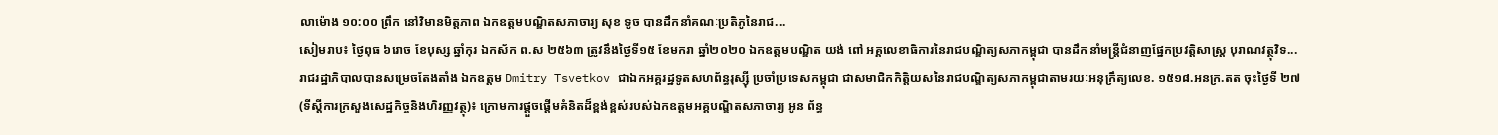លាម៉ោង ១០:០០ ព្រឹក នៅវិមានមិត្តភាព ឯកឧត្ដមបណ្ឌិតសភាចារ្យ សុខ ទូច បានដឹកនាំគណៈប្រតិភូនៃរាជ...
សៀមរាប៖ ថ្ងៃពុធ ៦រោច ខែបុស្ស ឆ្នាំកុរ ឯកស័ក ព.ស ២៥៦៣ ត្រូវនឹងថ្ងៃទី១៥ ខែមករា ឆ្នាំ២០២០ ឯកឧត្តមបណ្ឌិត យង់ ពៅ អគ្គលេខាធិការនៃរាជបណ្ឌិត្យសភាកម្ពុជា បានដឹកនាំមន្រ្តីជំនាញផ្នែកប្រវត្តិសាស្ត្រ បុរាណវត្ថុវិទ...
រាជរដ្ឋាភិបាលបានសម្រេចតែងតាំង ឯកឧត្តម Dmitry Tsvetkov ជាឯកអគ្គរដ្ឋទូតសហព័ន្ធរុស្ស៊ី ប្រចាំប្រទេសកម្ពុជា ជាសមាជិកកិត្តិយសនៃរាជបណ្ឌិត្យសភាកម្ពុជាតាមរយៈអនុក្រឹត្យលេខ. ១៥១៨.អនក្រ.តត ចុះថ្ងៃទី ២៧
(ទីស្តីការក្រសួងសេដ្ឋកិច្ចនិងហិរញ្ញវត្ថុ)៖ ក្រោមការផ្តួចផ្តើមគំនិតដ៏ខ្ពង់ខ្ពស់របស់ឯកឧត្តមអគ្គបណ្ឌិតសភាចារ្យ អូន ព័ន្ធ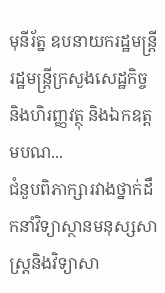មុនីរ័ត្ន ឧបនាយករដ្ឋមន្ត្រី រដ្ឋមន្រ្តីក្រសួងសេដ្ឋកិច្ច និងហិរញ្ញវត្ថុ និងឯកឧត្តមបណ...
ជំនួបពិភាក្សារវាងថ្នាក់ដឹកនាំវិទ្យាស្ថានមនុស្សសាស្ត្រនិងវិទ្យាសា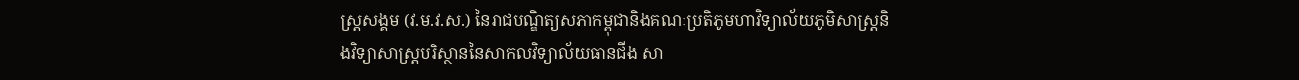ស្ត្រសង្គម (វ.ម.វ.ស.) នៃរាជបណ្ឌិត្យសភាកម្ពុជានិងគណៈប្រតិភូមហាវិទ្យាល័យភូមិសាស្រ្តនិងវិទ្យាសាស្រ្តបរិស្ថាននៃសាកលវិទ្យាល័យធានជីង សា